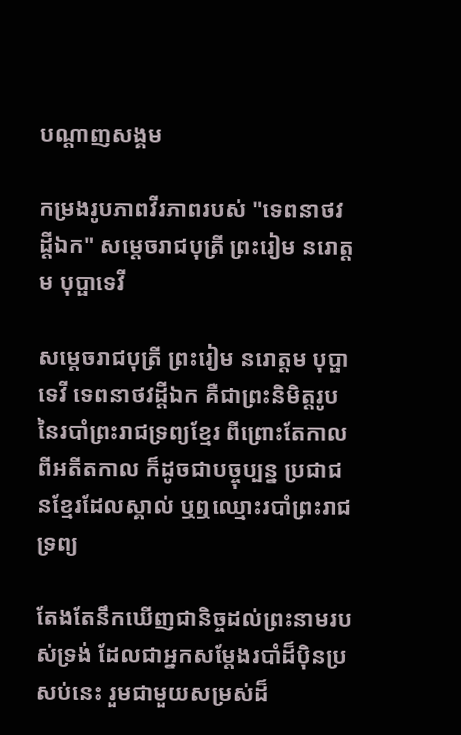បណ្តាញសង្គម

កម្រងរូបភាពវីរភាពរបស់ "ទេពនាថវដ្តីឯក" សម្ដេចរាជបុត្រី ព្រះរៀម នរោត្តម បុប្ផាទេវី

សម្តេចរាជបុត្រី ព្រះរៀម នរោត្តម បុប្ផាទេវី ទេពនាថវដ្តីឯក គឺជាព្រះនិមិត្តរូប នៃរបាំព្រះរាជទ្រព្យខ្មែរ ពីព្រោះតែកាលពីអតីតកាល ក៏ដូចជាបច្ចុប្បន្ន ប្រជាជនខ្មែរដែលស្គាល់ ឬឮឈ្មោះរបាំព្រះរាជទ្រព្យ

តែងតែនឹកឃើញជានិច្ចដល់ព្រះនាមរបស់ទ្រង់ ដែលជាអ្នកសម្តែងរបាំដ៏ប៉ិនប្រសប់នេះ រួមជាមួយសម្រស់ដ៏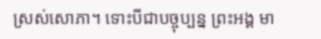ស្រស់សោភា។ ទោះបីជាបច្ចុប្បន្ន ព្រះអង្គ មា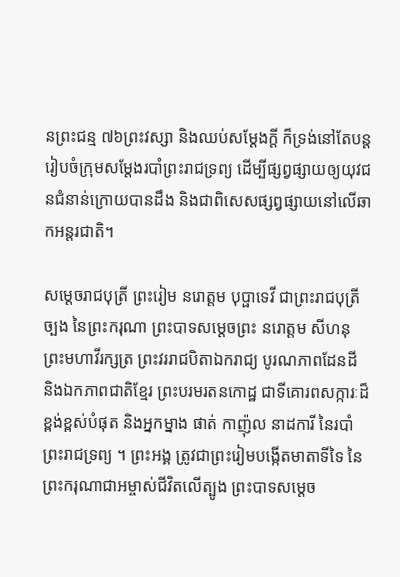នព្រះជន្ម ៧៦ព្រះវស្សា និងឈប់សម្តែងក្តី ក៏ទ្រង់នៅតែបន្តរៀបចំក្រុមសម្តែងរបាំព្រះរាជទ្រព្យ ដើម្បីផ្សព្វផ្សាយឲ្យយុវជនជំនាន់ក្រោយបានដឹង និងជាពិសេសផ្សព្វផ្សាយនៅលើឆាកអន្តរជាតិ។

សម្ដេចរាជបុត្រី ព្រះរៀម នរោត្តម បុប្ផាទេវី ជាព្រះរាជបុត្រីច្បង នៃព្រះករុណា ព្រះបាទសម្តេចព្រះ នរោត្តម សីហនុ ព្រះមហាវីរក្សត្រ ព្រះវររាជបិតាឯករាជ្យ បូរណភាពដែនដី និងឯកភាពជាតិខ្មែរ ព្រះបរមរតនកោដ្ឋ ជាទីគោរពសក្ការៈដ៏ខ្ពង់ខ្ពស់បំផុត និងអ្នកម្នាង ផាត់ កាញ៉ុល នាដការី នៃរបាំព្រះរាជទ្រព្យ ។ ព្រះអង្គ ត្រូវជាព្រះរៀមបង្កើតមាតាទីទៃ នៃព្រះករុណាជាអម្ចាស់ជីវិតលើត្បូង ព្រះបាទសម្ដេច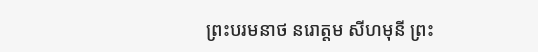ព្រះបរមនាថ នរោត្តម សីហមុនី ព្រះ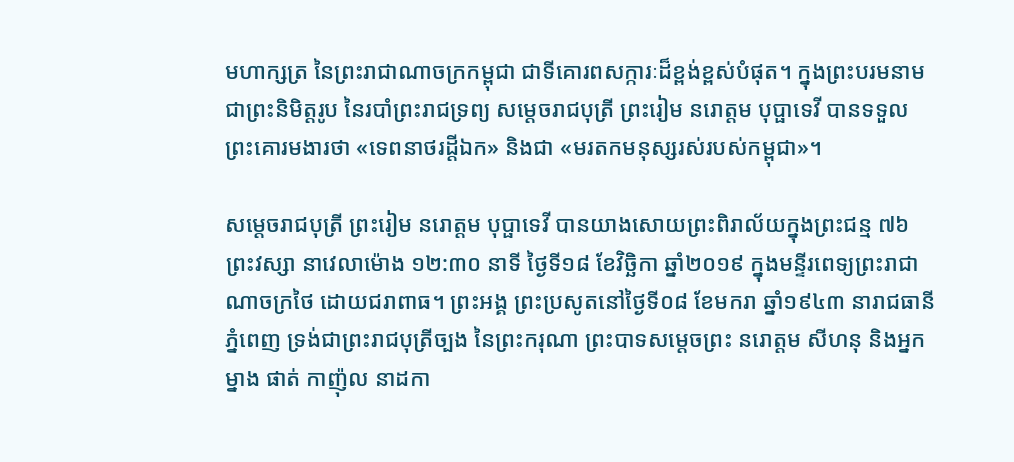មហាក្សត្រ នៃព្រះរាជាណាចក្រកម្ពុជា ជាទីគោរពសក្ការៈដ៏ខ្ពង់ខ្ពស់បំផុត។ ក្នុងព្រះបរមនាមជាព្រះនិមិត្តរូប នៃរបាំព្រះរាជទ្រព្យ សម្តេចរាជបុត្រី ព្រះរៀម នរោត្តម បុប្ផាទេវី បានទទួលព្រះគោរមងារថា «ទេពនាថរដ្តីឯក» និងជា «មរតកមនុស្សរស់របស់កម្ពុជា»។

សម្ដេចរាជបុត្រី ព្រះរៀម នរោត្តម បុប្ផាទេវី បានយាងសោយព្រះពិរាល័យក្នុងព្រះជន្ម ៧៦ព្រះវស្សា នាវេលាម៉ោង ១២:៣០ នាទី ថ្ងៃទី១៨ ខែវិច្ឆិកា ឆ្នាំ២០១៩ ក្នុងមន្ទីរពេទ្យព្រះរាជាណាចក្រថៃ ដោយជរាពាធ។ ព្រះអង្គ ព្រះប្រសូតនៅថ្ងៃទី០៨ ខែមករា ឆ្នាំ១៩៤៣ នារាជធានីភ្នំពេញ ទ្រង់ជាព្រះរាជបុត្រីច្បង នៃព្រះករុណា ព្រះបាទសម្តេចព្រះ នរោត្តម សីហនុ និងអ្នកម្នាង ផាត់ កាញ៉ុល នាដកា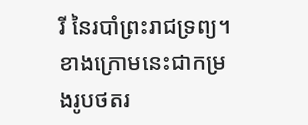រី នៃរបាំព្រះរាជទ្រព្យ។ ខាងក្រោមនេះជាកម្រងរូបថតរ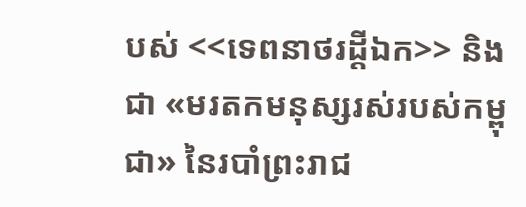បស់ <<ទេពនាថរដ្តីឯក>> និងជា «មរតកមនុស្សរស់របស់កម្ពុជា» នៃរបាំព្រះរាជ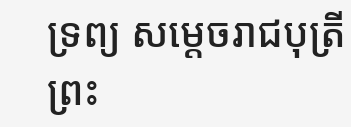ទ្រព្យ សម្តេចរាជបុត្រី ព្រះ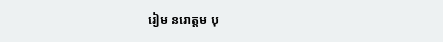រៀម នរោត្តម បុ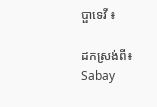ប្ផាទេវី ៖

ដកស្រង់ពី៖ Sabay